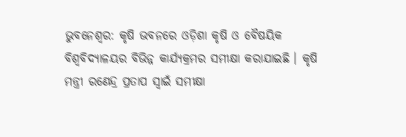ଭୁବନେଶ୍ବର: କୃଷି ଭବନରେ ଓଡ଼ିଶା କୃଷି ଓ ବୈଷୟିକ ବିଶ୍ୱବିଦ୍ୟାଳୟର ବିଭିନ୍ନ କାର୍ଯ୍ୟକ୍ରମର ସମୀକ୍ଷା କରାଯାଇଛି । କୃଷି ମନ୍ତ୍ରୀ ରଣେନ୍ଦ୍ର ପ୍ରତାପ ସ୍ୱାଇଁ ସମୀକ୍ଷା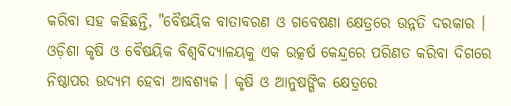କରିବା ସହ କହିଛନ୍ତି, "ବୈଷୟିକ ବାତାବରଣ ଓ ଗବେଷଣା କ୍ଷେତ୍ରରେ ଉନ୍ନତି ଦରକାର । ଓଡ଼ିଶା କୃଷି ଓ ବୈଷୟିକ ବିଶ୍ୱବିଦ୍ୟାଳୟକୁ ଏକ ଉତ୍କର୍ଷ କେନ୍ଦ୍ରରେ ପରିଣତ କରିବା ଦିଗରେ ନିଷ୍ଠାପର ଉଦ୍ୟମ ହେବା ଆବଶ୍ୟକ । କୃଷି ଓ ଆନୁଷଙ୍ଗିକ କ୍ଷେତ୍ରରେ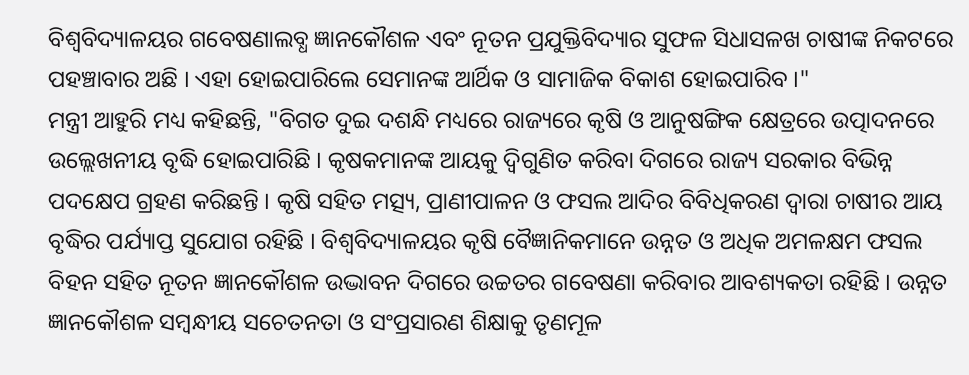ବିଶ୍ୱବିଦ୍ୟାଳୟର ଗବେଷଣାଲବ୍ଧ ଜ୍ଞାନକୌଶଳ ଏବଂ ନୂତନ ପ୍ରଯୁକ୍ତିବିଦ୍ୟାର ସୁଫଳ ସିଧାସଳଖ ଚାଷୀଙ୍କ ନିକଟରେ ପହଞ୍ଚାବାର ଅଛି । ଏହା ହୋଇପାରିଲେ ସେମାନଙ୍କ ଆର୍ଥିକ ଓ ସାମାଜିକ ବିକାଶ ହୋଇପାରିବ ।"
ମନ୍ତ୍ରୀ ଆହୁରି ମଧ୍ୟ କହିଛନ୍ତି, "ବିଗତ ଦୁଇ ଦଶନ୍ଧି ମଧ୍ୟରେ ରାଜ୍ୟରେ କୃଷି ଓ ଆନୁଷଙ୍ଗିକ କ୍ଷେତ୍ରରେ ଉତ୍ପାଦନରେ ଉଲ୍ଲେଖନୀୟ ବୃଦ୍ଧି ହୋଇପାରିଛି । କୃଷକମାନଙ୍କ ଆୟକୁ ଦ୍ୱିଗୁଣିତ କରିବା ଦିଗରେ ରାଜ୍ୟ ସରକାର ବିଭିନ୍ନ ପଦକ୍ଷେପ ଗ୍ରହଣ କରିଛନ୍ତି । କୃଷି ସହିତ ମତ୍ସ୍ୟ, ପ୍ରାଣୀପାଳନ ଓ ଫସଲ ଆଦିର ବିବିଧିକରଣ ଦ୍ୱାରା ଚାଷୀର ଆୟ ବୃଦ୍ଧିର ପର୍ଯ୍ୟାପ୍ତ ସୁଯୋଗ ରହିଛି । ବିଶ୍ୱବିଦ୍ୟାଳୟର କୃଷି ବୈଜ୍ଞାନିକମାନେ ଉନ୍ନତ ଓ ଅଧିକ ଅମଳକ୍ଷମ ଫସଲ ବିହନ ସହିତ ନୂତନ ଜ୍ଞାନକୌଶଳ ଉଦ୍ଭାବନ ଦିଗରେ ଉଚ୍ଚତର ଗବେଷଣା କରିବାର ଆବଶ୍ୟକତା ରହିଛି । ଉନ୍ନତ ଜ୍ଞାନକୌଶଳ ସମ୍ବନ୍ଧୀୟ ସଚେତନତା ଓ ସଂପ୍ରସାରଣ ଶିକ୍ଷାକୁ ତୃଣମୂଳ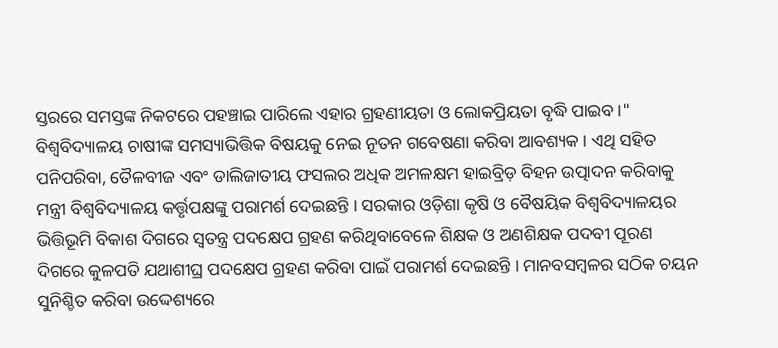ସ୍ତରରେ ସମସ୍ତଙ୍କ ନିକଟରେ ପହଞ୍ଚାଇ ପାରିଲେ ଏହାର ଗ୍ରହଣୀୟତା ଓ ଲୋକପ୍ରିୟତା ବୃଦ୍ଧି ପାଇବ ।"
ବିଶ୍ୱବିଦ୍ୟାଳୟ ଚାଷୀଙ୍କ ସମସ୍ୟାଭିତ୍ତିକ ବିଷୟକୁ ନେଇ ନୂତନ ଗବେଷଣା କରିବା ଆବଶ୍ୟକ । ଏଥି ସହିତ ପନିପରିବା, ତୈଳବୀଜ ଏବଂ ଡାଲିଜାତୀୟ ଫସଲର ଅଧିକ ଅମଳକ୍ଷମ ହାଇବ୍ରିଡ଼ ବିହନ ଉତ୍ପାଦନ କରିବାକୁ ମନ୍ତ୍ରୀ ବିଶ୍ୱବିଦ୍ୟାଳୟ କର୍ତ୍ତୃପକ୍ଷଙ୍କୁ ପରାମର୍ଶ ଦେଇଛନ୍ତି । ସରକାର ଓଡ଼ିଶା କୃଷି ଓ ବୈଷୟିକ ବିଶ୍ୱବିଦ୍ୟାଳୟର ଭିତ୍ତିଭୂମି ବିକାଶ ଦିଗରେ ସ୍ୱତନ୍ତ୍ର ପଦକ୍ଷେପ ଗ୍ରହଣ କରିଥିବାବେଳେ ଶିକ୍ଷକ ଓ ଅଣଶିକ୍ଷକ ପଦବୀ ପୂରଣ ଦିଗରେ କୁଳପତି ଯଥାଶୀଘ୍ର ପଦକ୍ଷେପ ଗ୍ରହଣ କରିବା ପାଇଁ ପରାମର୍ଶ ଦେଇଛନ୍ତି । ମାନବସମ୍ବଳର ସଠିକ ଚୟନ ସୁନିଶ୍ଚିତ କରିବା ଉଦ୍ଦେଶ୍ୟରେ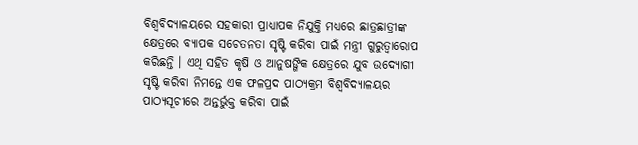ବିଶ୍ୱବିଦ୍ୟାଳୟରେ ସହକାରୀ ପ୍ରାଧ୍ୟାପକ ନିଯୁକ୍ତି ମଧ୍ୟରେ ଛାତ୍ରଛାତ୍ରୀଙ୍କ କ୍ଷେତ୍ରରେ ବ୍ୟାପକ ସଚେତନତା ସୃଷ୍ଟି କରିବା ପାଇଁ ମନ୍ତ୍ରୀ ଗୁରୁତ୍ୱାରୋପ କରିଛନ୍ତି । ଏଥି ସହିତ କୃଷି ଓ ଆନୁଷଙ୍ଗିକ କ୍ଷେତ୍ରରେ ଯୁବ ଉଦ୍ୟୋଗୀ ସୃଷ୍ଟି କରିବା ନିମନ୍ତେ ଏକ ଫଳପ୍ରଦ ପାଠ୍ୟକ୍ରମ ବିଶ୍ୱବିଦ୍ୟାଳୟର ପାଠ୍ୟସୂଚୀରେ ଅନ୍ତର୍ଭୁକ୍ତ କରିବା ପାଇଁ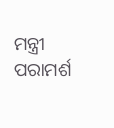ମନ୍ତ୍ରୀ ପରାମର୍ଶ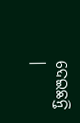ଦେଇଛନ୍ତି ।